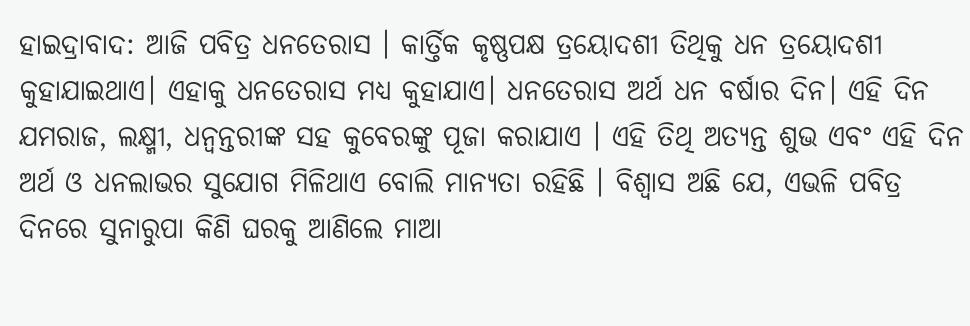ହାଇଦ୍ରାବାଦ: ଆଜି ପବିତ୍ର ଧନତେରାସ । କାର୍ତ୍ତିକ କୃଷ୍ଣପକ୍ଷ ତ୍ରୟୋଦଶୀ ତିଥିକୁ ଧନ ତ୍ରୟୋଦଶୀ କୁହାଯାଇଥାଏ। ଏହାକୁ ଧନତେରାସ ମଧ୍ୟ କୁହାଯାଏ। ଧନତେରାସ ଅର୍ଥ ଧନ ବର୍ଷାର ଦିନ। ଏହି ଦିନ ଯମରାଜ, ଲକ୍ଷ୍ମୀ, ଧନ୍ବନ୍ତରୀଙ୍କ ସହ କୁବେରଙ୍କୁ ପୂଜା କରାଯାଏ । ଏହି ତିଥି ଅତ୍ୟନ୍ତ ଶୁଭ ଏବଂ ଏହି ଦିନ ଅର୍ଥ ଓ ଧନଲାଭର ସୁଯୋଗ ମିଳିଥାଏ ବୋଲି ମାନ୍ୟତା ରହିଛି । ବିଶ୍ବାସ ଅଛି ଯେ, ଏଭଳି ପବିତ୍ର ଦିନରେ ସୁନାରୁପା କିଣି ଘରକୁ ଆଣିଲେ ମାଆ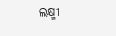ଲକ୍ଷ୍ମୀ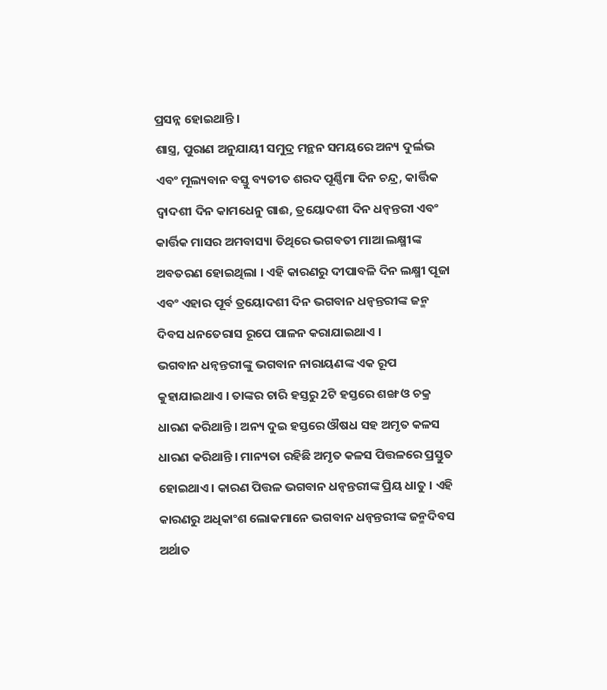ପ୍ରସନ୍ନ ହୋଇଥାନ୍ତି ।
ଶାସ୍ତ୍ର, ପୁରାଣ ଅନୁଯାୟୀ ସମୁଦ୍ର ମନ୍ଥନ ସମୟରେ ଅନ୍ୟ ଦୁର୍ଲଭ ଏବଂ ମୂଲ୍ୟବାନ ବସ୍ତୁ ବ୍ୟତୀତ ଶରଦ ପୂର୍ଣ୍ଣିମା ଦିନ ଚନ୍ଦ୍ର, କାର୍ତ୍ତିକ ଦ୍ବାଦଶୀ ଦିନ କାମଧେନୁ ଗାଈ, ତ୍ରୟୋଦଶୀ ଦିନ ଧନ୍ବନ୍ତରୀ ଏବଂ କାର୍ତ୍ତିକ ମାସର ଅମବାସ୍ୟା ତିଥିରେ ଭଗବତୀ ମାଆ ଲକ୍ଷ୍ମୀଙ୍କ ଅବତରଣ ହୋଇଥିଲା । ଏହି କାରଣରୁ ଦୀପାବଳି ଦିନ ଲକ୍ଷ୍ମୀ ପୂଜା ଏବଂ ଏହାର ପୂର୍ବ ତ୍ରୟୋଦଶୀ ଦିନ ଭଗବାନ ଧନ୍ବନ୍ତରୀଙ୍କ ଜନ୍ମ ଦିବସ ଧନତେରାସ ରୂପେ ପାଳନ କରାଯାଇଥାଏ ।
ଭଗବାନ ଧନ୍ବନ୍ତରୀଙ୍କୁ ଭଗବାନ ନାରାୟଣଙ୍କ ଏକ ରୂପ କୁହାଯାଇଥାଏ । ତାଙ୍କର ଚାରି ହସ୍ତରୁ 2ଟି ହସ୍ତରେ ଶଙ୍ଖ ଓ ଚକ୍ର ଧାରଣ କରିଥାନ୍ତି । ଅନ୍ୟ ଦୁଇ ହସ୍ତରେ ଔଷଧ ସହ ଅମୃତ କଳସ ଧାରଣ କରିଥାନ୍ତି । ମାନ୍ୟତା ରହିଛି ଅମୃତ କଳସ ପିତ୍ତଳରେ ପ୍ରସ୍ତୁତ ହୋଇଥାଏ । କାରଣ ପିତ୍ତଳ ଭଗବାନ ଧନ୍ବନ୍ତରୀଙ୍କ ପ୍ରିୟ ଧାତୁ । ଏହି କାରଣରୁ ଅଧିକାଂଶ ଲୋକମାନେ ଭଗବାନ ଧନ୍ବନ୍ତରୀଙ୍କ ଜନ୍ମଦିବସ ଅର୍ଥାତ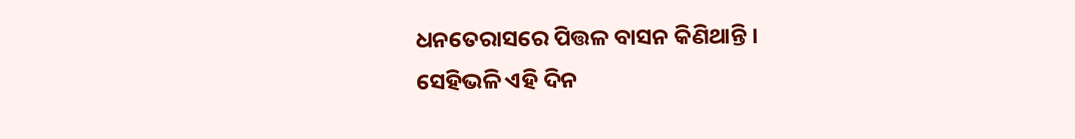ଧନତେରାସରେ ପିତ୍ତଳ ବାସନ କିଣିଥାନ୍ତି ।
ସେହିଭଳି ଏହି ଦିନ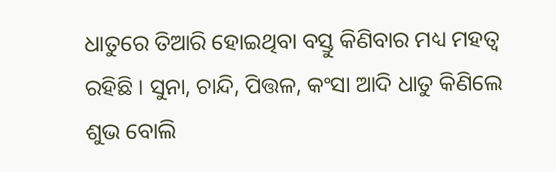ଧାତୁରେ ତିଆରି ହୋଇଥିବା ବସ୍ତୁ କିଣିବାର ମଧ୍ୟ ମହତ୍ବ ରହିଛି । ସୁନା, ଚାନ୍ଦି, ପିତ୍ତଳ, କଂସା ଆଦି ଧାତୁ କିଣିଲେ ଶୁଭ ବୋଲି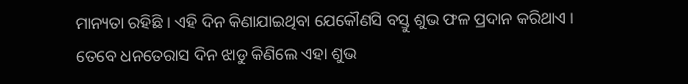ମାନ୍ୟତା ରହିଛି । ଏହି ଦିନ କିଣାଯାଇଥିବା ଯେକୌଣସି ବସ୍ତୁ ଶୁଭ ଫଳ ପ୍ରଦାନ କରିଥାଏ । ତେବେ ଧନତେରାସ ଦିନ ଝାଡୁ କିଣିଲେ ଏହା ଶୁଭ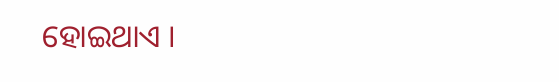ହୋଇଥାଏ ।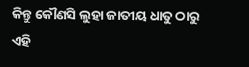କିନ୍ତୁ କୌଣସି ଲୁହା ଜାତୀୟ ଧାତୁ ଠାରୁ ଏହି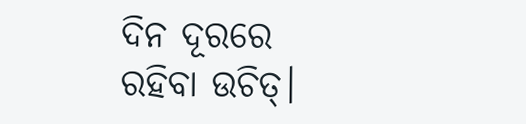ଦିନ ଦୂରରେ ରହିବା ଉଚିତ୍।